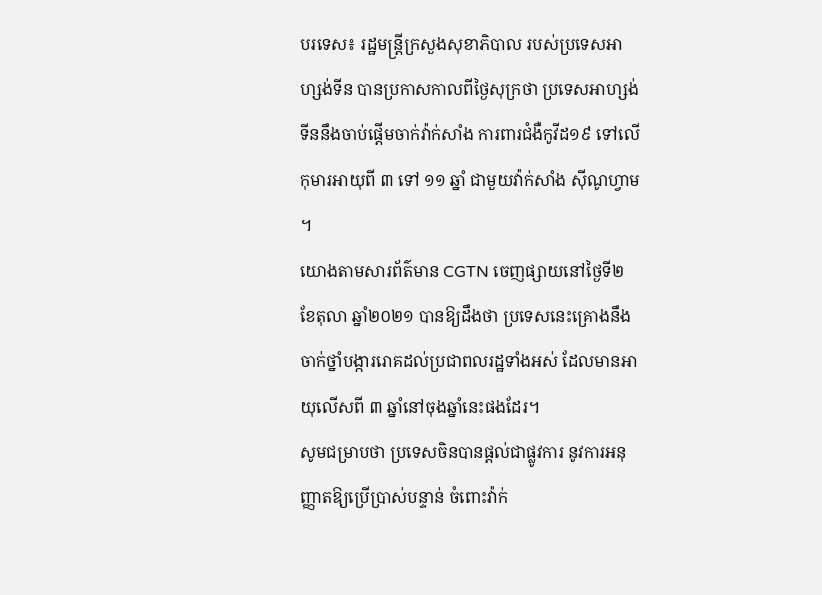បរទេស៖ រដ្ឋមន្រ្តីក្រសួងសុខាភិបាល របស់ប្រទេសអាហ្សង់ទីន បានប្រកាសកាលពីថ្ងៃសុក្រថា ប្រទេសអាហ្សង់ទីននឹងចាប់ផ្តើមចាក់វ៉ាក់សាំង ការពារជំងឺកូវីដ១៩ ទៅលើកុមារអាយុពី ៣ ទៅ ១១ ឆ្នាំ ជាមួយវ៉ាក់សាំង ស៊ីណូហ្វាម ។
យោងតាមសារព័ត៌មាន CGTN ចេញផ្សាយនៅថ្ងៃទី២ ខែតុលា ឆ្នាំ២០២១ បានឱ្យដឹងថា ប្រទេសនេះគ្រោងនឹងចាក់ថ្នាំបង្ការរោគដល់ប្រជាពលរដ្ឋទាំងអស់ ដែលមានអាយុលើសពី ៣ ឆ្នាំនៅចុងឆ្នាំនេះផងដែរ។
សូមជម្រាបថា ប្រទេសចិនបានផ្តល់ជាផ្លូវការ នូវការអនុញ្ញាតឱ្យប្រើប្រាស់បន្ទាន់ ចំពោះវ៉ាក់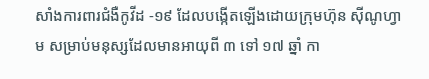សាំងការពារជំងឺកូវីដ -១៩ ដែលបង្កើតឡើងដោយក្រុមហ៊ុន ស៊ីណូហ្វាម សម្រាប់មនុស្សដែលមានអាយុពី ៣ ទៅ ១៧ ឆ្នាំ កា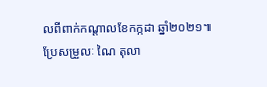លពីពាក់កណ្តាលខែកក្កដា ឆ្នាំ២០២១៕ ប្រែសម្រួលៈ ណៃ តុលា